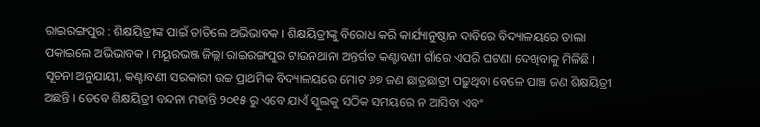ରାଇରଙ୍ଗପୁର : ଶିକ୍ଷୟିତ୍ରୀଙ୍କ ପାଇଁ ତାତିଲେ ଅଭିଭାବକ । ଶିକ୍ଷୟିତ୍ରୀଙ୍କୁ ବିରୋଧ କରି କାର୍ଯ୍ୟାନୁଷ୍ଠାନ ଦାବିରେ ବିଦ୍ୟାଳୟରେ ତାଲା ପକାଇଲେ ଅଭିଭାବକ । ମୟୂରଭଞ୍ଜ ଜିଲ୍ଲା ରାଇରଙ୍ଗପୁର ଟାଉନଥାନା ଅନ୍ତର୍ଗତ କଣ୍ଟାବଣୀ ଗାଁରେ ଏପରି ଘଟଣା ଦେଖିବାକୁ ମିଳିଛି ।
ସୂଚନା ଅନୁଯାୟୀ, କଣ୍ଟାବଣୀ ସରକାରୀ ଉଚ୍ଚ ପ୍ରାଥମିକ ବିଦ୍ୟାଳୟରେ ମୋଟ ୬୭ ଜଣ ଛାତ୍ରଛାତ୍ରୀ ପଢ଼ୁଥିବା ବେଳେ ପାଞ୍ଚ ଜଣ ଶିକ୍ଷୟିତ୍ରୀ ଅଛନ୍ତି । ତେବେ ଶିକ୍ଷୟିତ୍ରୀ ବନ୍ଦନା ମହାନ୍ତି ୨୦୧୫ ରୁ ଏବେ ଯାଏଁ ସ୍କୁଲକୁ ସଠିକ ସମୟରେ ନ ଆସିବା ଏବଂ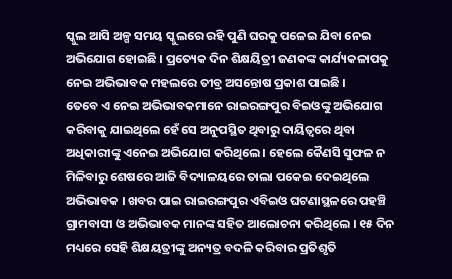ସ୍କୁଲ ଆସି ଅଳ୍ପ ସମୟ ସ୍କୁଲରେ ରହି ପୁଣି ଘରକୁ ପଳେଇ ଯିବା ନେଇ ଅଭିଯୋଗ ହୋଇଛି । ପ୍ରତ୍ୟେକ ଦିନ ଶିକ୍ଷୟିତ୍ରୀ ଜଣକଙ୍କ କାର୍ଯ୍ୟକଳାପକୁ ନେଇ ଅଭିଭାବକ ମହଲରେ ତୀବ୍ର ଅସନ୍ତୋଷ ପ୍ରକାଶ ପାଇଛି ।
ତେବେ ଏ ନେଇ ଅଭିଭାବକମାନେ ରାଇରଙ୍ଗପୁର ବିଇଓଙ୍କୁ ଅଭିଯୋଗ କରିବାକୁ ଯାଇଥିଲେ ହେଁ ସେ ଅନୁପସ୍ଥିତ ଥିବାରୁ ଦାୟିତ୍ଵରେ ଥିବା ଅଧିକାରୀଙ୍କୁ ଏନେଇ ଅଭିଯୋଗ କରିଥିଲେ । ହେଲେ କୈଣସି ସୁଫଳ ନ ମିଳିବାରୁ ଶେଷରେ ଆଜି ବିଦ୍ୟାଳୟରେ ତାଲା ପକେଇ ଦେଇଥିଲେ ଅଭିଭାବକ । ଖବର ପାଇ ରାଇରଙ୍ଗପୁର ଏବିଇଓ ଘଟଣାସ୍ଥଳରେ ପହଞ୍ଚି ଗ୍ରାମବାସୀ ଓ ଅଭିଭାବକ ମାନଙ୍କ ସହିତ ଆଲୋଚନା କରିଥିଲେ । ୧୫ ଦିନ ମଧ୍ୟରେ ସେହି ଶିକ୍ଷୟତ୍ରୀଙ୍କୁ ଅନ୍ୟତ୍ର ବଦଳି କରିବାର ପ୍ରତିଶୃତି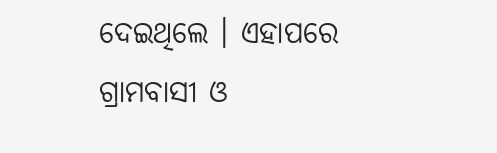ଦେଇଥିଲେ । ଏହାପରେ ଗ୍ରାମବାସୀ ଓ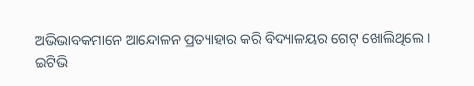ଅଭିଭାବକମାନେ ଆନ୍ଦୋଳନ ପ୍ରତ୍ୟାହାର କରି ବିଦ୍ୟାଳୟର ଗେଟ୍ ଖୋଲିଥିଲେ ।
ଇଟିଭି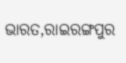ଭାରତ,ରାଇରଙ୍ଗପୁର